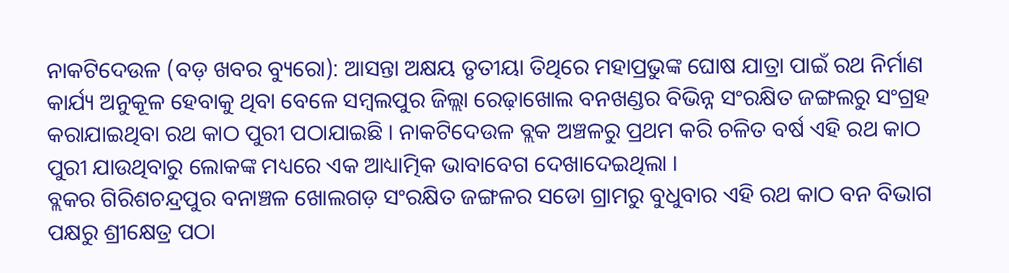ନାକଟିଦେଉଳ (ବଡ଼ ଖବର ବ୍ୟୁରୋ): ଆସନ୍ତା ଅକ୍ଷୟ ତୃତୀୟା ତିଥିରେ ମହାପ୍ରଭୁଙ୍କ ଘୋଷ ଯାତ୍ରା ପାଇଁ ରଥ ନିର୍ମାଣ କାର୍ଯ୍ୟ ଅନୁକୂଳ ହେବାକୁ ଥିବା ବେଳେ ସମ୍ବଲପୁର ଜିଲ୍ଲା ରେଢ଼ାଖୋଲ ବନଖଣ୍ଡର ବିଭିନ୍ନ ସଂରକ୍ଷିତ ଜଙ୍ଗଲରୁ ସଂଗ୍ରହ କରାଯାଇଥିବା ରଥ କାଠ ପୁରୀ ପଠାଯାଇଛି । ନାକଟିଦେଉଳ ବ୍ଲକ ଅଞ୍ଚଳରୁ ପ୍ରଥମ କରି ଚଳିତ ବର୍ଷ ଏହି ରଥ କାଠ ପୁରୀ ଯାଉଥିବାରୁ ଲୋକଙ୍କ ମଧ୍ୟରେ ଏକ ଆଧ୍ୟାତ୍ମିକ ଭାବାବେଗ ଦେଖାଦେଇଥିଲା ।
ବ୍ଲକର ଗିରିଶଚନ୍ଦ୍ରପୁର ବନାଞ୍ଚଳ ଖୋଲଗଡ଼ ସଂରକ୍ଷିତ ଜଙ୍ଗଳର ସଡୋ ଗ୍ରାମରୁ ବୁଧୁବାର ଏହି ରଥ କାଠ ବନ ବିଭାଗ ପକ୍ଷରୁ ଶ୍ରୀକ୍ଷେତ୍ର ପଠା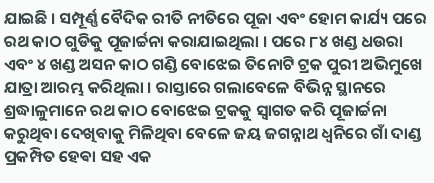ଯାଇଛି । ସମ୍ପୂର୍ଣ୍ଣ ବୈଦିକ ରୀତି ନୀତିରେ ପୂଜା ଏବଂ ହୋମ କାର୍ଯ୍ୟ ପରେ ରଥ କାଠ ଗୁଡିକୁ ପୂଜାର୍ଚ୍ଚନା କରାଯାଇଥିଲା । ପରେ ୮୪ ଖଣ୍ଡ ଧଉରା ଏବଂ ୪ ଖଣ୍ଡ ଅସନ କାଠ ଗଣ୍ଡି ବୋଝେଇ ତିନୋଟି ଟ୍ରକ ପୁରୀ ଅଭିମୁଖେ ଯାତ୍ରା ଆରମ୍ଭ କରିଥିଲା । ରାସ୍ତାରେ ଗଲାବେଳେ ବିଭିନ୍ନ ସ୍ଥାନରେ ଶ୍ରଦ୍ଧାଳୁମାନେ ରଥ କାଠ ବୋଝେଇ ଟ୍ରକକୁ ସ୍ୱାଗତ କରି ପୂଜାର୍ଚ୍ଚନା କରୁଥିବା ଦେଖିବାକୁ ମିଳିଥିବା ବେଳେ ଜୟ ଜଗନ୍ନାଥ ଧ୍ୱନିରେ ଗାଁ ଦାଣ୍ଡ ପ୍ରକମ୍ପିତ ହେଵା ସହ ଏକ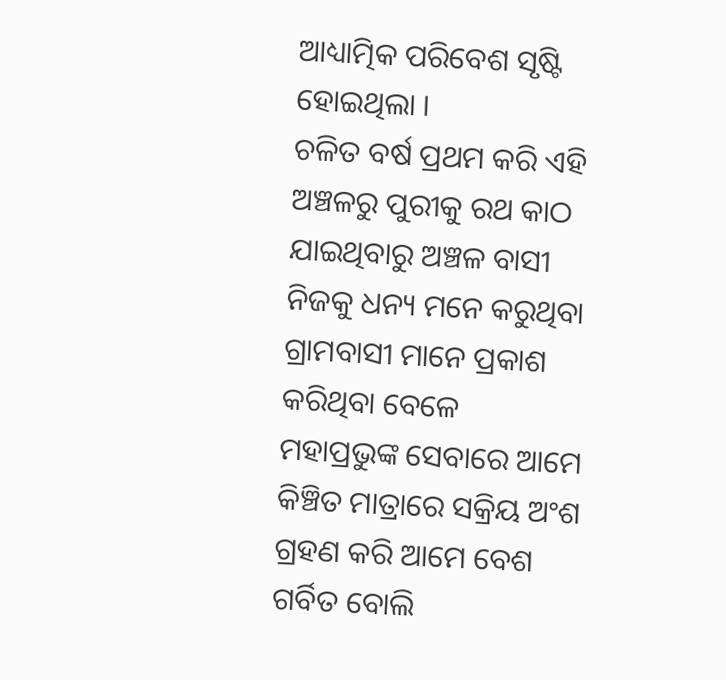ଆଧ୍ୟାତ୍ମିକ ପରିବେଶ ସୃଷ୍ଟି ହୋଇଥିଲା ।
ଚଳିତ ବର୍ଷ ପ୍ରଥମ କରି ଏହି ଅଞ୍ଚଳରୁ ପୁରୀକୁ ରଥ କାଠ ଯାଇଥିବାରୁ ଅଞ୍ଚଳ ବାସୀ ନିଜକୁ ଧନ୍ୟ ମନେ କରୁଥିବା ଗ୍ରାମବାସୀ ମାନେ ପ୍ରକାଶ କରିଥିବା ବେଳେ ମହାପ୍ରଭୁଙ୍କ ସେବାରେ ଆମେ କିଞ୍ଚିତ ମାତ୍ରାରେ ସକ୍ରିୟ ଅଂଶ ଗ୍ରହଣ କରି ଆମେ ବେଶ ଗର୍ବିତ ବୋଲି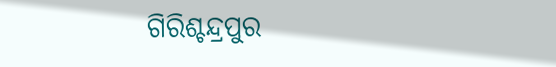ଗିରିଶ୍ଚନ୍ଦ୍ରପୁର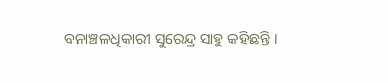ବନାଞ୍ଚଳଧିକାରୀ ସୁରେନ୍ଦ୍ର ସାହୁ କହିଛନ୍ତି ।